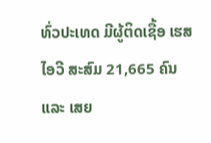ທົ່ວປະເທດ ມີຜູ້ຕິດເຊື້ອ ເຮສໄອວີ ສະສົມ 21,665 ຄົນ ແລະ ເສຍ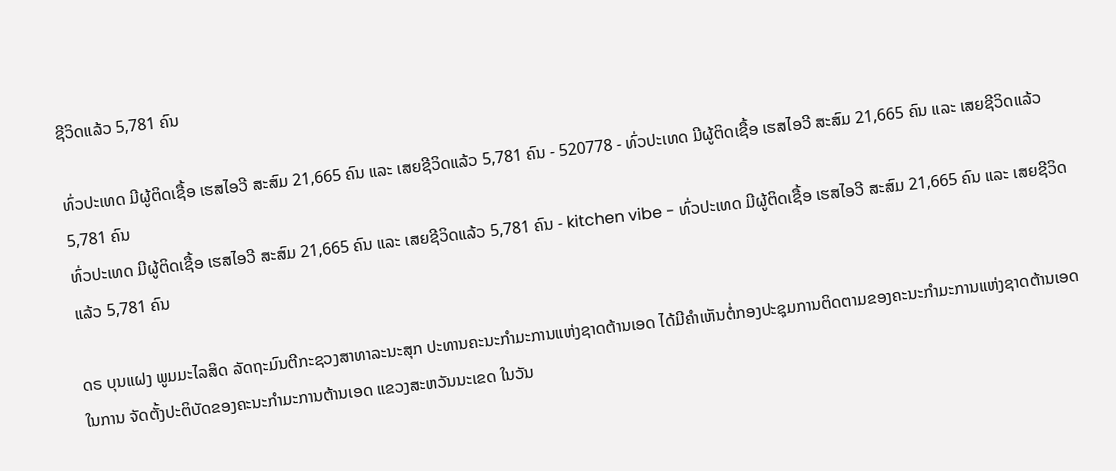ຊີວິດແລ້ວ 5,781 ຄົນ

ທົ່ວປະເທດ ມີຜູ້ຕິດເຊື້ອ ເຮສໄອວີ ສະສົມ 21,665 ຄົນ ແລະ ເສຍຊີວິດແລ້ວ 5,781 ຄົນ - 520778 - ທົ່ວປະເທດ ມີຜູ້ຕິດເຊື້ອ ເຮສໄອວີ ສະສົມ 21,665 ຄົນ ແລະ ເສຍຊີວິດແລ້ວ 5,781 ຄົນ
ທົ່ວປະເທດ ມີຜູ້ຕິດເຊື້ອ ເຮສໄອວີ ສະສົມ 21,665 ຄົນ ແລະ ເສຍຊີວິດແລ້ວ 5,781 ຄົນ - kitchen vibe - ທົ່ວປະເທດ ມີຜູ້ຕິດເຊື້ອ ເຮສໄອວີ ສະສົມ 21,665 ຄົນ ແລະ ເສຍຊີວິດແລ້ວ 5,781 ຄົນ

ດຣ ບຸນແຝງ ພູມມະໄລສິດ ລັດຖະມົນຕີກະຊວງສາທາລະນະສຸກ ປະທານຄະນະກຳມະການແຫ່ງຊາດຕ້ານເອດ ໄດ້ມີຄໍາເຫັນຕໍ່ກອງປະຊຸມການຕິດຕາມຂອງຄະນະກຳມະການແຫ່ງຊາດຕ້ານເອດ ໃນການ ຈັດຕັ້ງປະຕິບັດຂອງຄະນະກຳມະການຕ້ານເອດ ແຂວງສະຫວັນນະເຂດ ໃນວັນ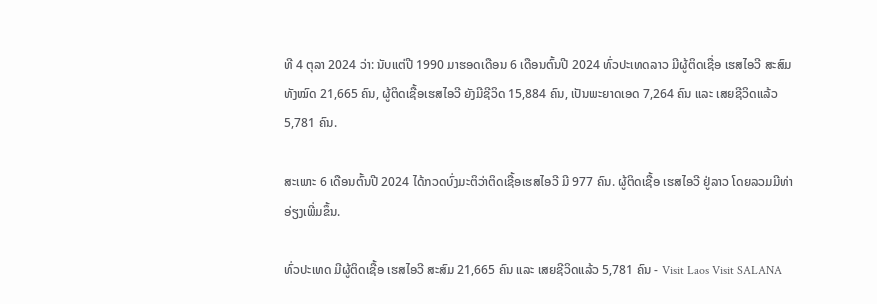ທີ 4 ຕຸລາ 2024 ວ່າ: ນັບແຕ່ປີ 1990 ມາຮອດເດືອນ 6 ເດືອນຕົ້ນປີ 2024 ທົ່ວປະເທດລາວ ມີຜູ້ຕິດເຊື່ອ ເຮສໄອວີ ສະສົມທັງໝົດ 21,665 ຄົນ, ຜູ້ຕິດເຊື້ອເຮສໄອວີ ຍັງມີຊີວິດ 15,884 ຄົນ, ເປັນພະຍາດເອດ 7,264 ຄົນ ແລະ ເສຍຊີວິດແລ້ວ 5,781 ຄົນ.

ສະເພາະ 6 ເດືອນຕົ້ນປີ 2024 ໄດ້ກວດບົ່ງມະຕິວ່າຕິດເຊື້ອເຮສໄອວີ ມີ 977 ຄົນ. ຜູ້ຕິດເຊື້ອ ເຮສໄອວີ ຢູ່ລາວ ໂດຍລວມມີທ່າອ່ຽງເພີ່ມຂຶ້ນ.

ທົ່ວປະເທດ ມີຜູ້ຕິດເຊື້ອ ເຮສໄອວີ ສະສົມ 21,665 ຄົນ ແລະ ເສຍຊີວິດແລ້ວ 5,781 ຄົນ - Visit Laos Visit SALANA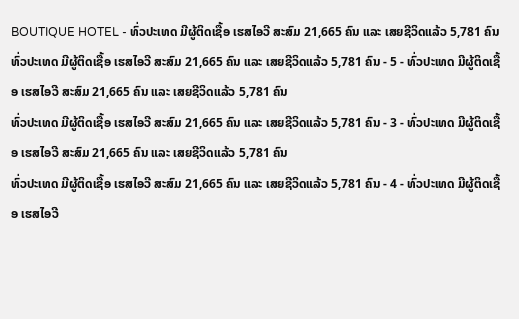BOUTIQUE HOTEL - ທົ່ວປະເທດ ມີຜູ້ຕິດເຊື້ອ ເຮສໄອວີ ສະສົມ 21,665 ຄົນ ແລະ ເສຍຊີວິດແລ້ວ 5,781 ຄົນ
ທົ່ວປະເທດ ມີຜູ້ຕິດເຊື້ອ ເຮສໄອວີ ສະສົມ 21,665 ຄົນ ແລະ ເສຍຊີວິດແລ້ວ 5,781 ຄົນ - 5 - ທົ່ວປະເທດ ມີຜູ້ຕິດເຊື້ອ ເຮສໄອວີ ສະສົມ 21,665 ຄົນ ແລະ ເສຍຊີວິດແລ້ວ 5,781 ຄົນ
ທົ່ວປະເທດ ມີຜູ້ຕິດເຊື້ອ ເຮສໄອວີ ສະສົມ 21,665 ຄົນ ແລະ ເສຍຊີວິດແລ້ວ 5,781 ຄົນ - 3 - ທົ່ວປະເທດ ມີຜູ້ຕິດເຊື້ອ ເຮສໄອວີ ສະສົມ 21,665 ຄົນ ແລະ ເສຍຊີວິດແລ້ວ 5,781 ຄົນ
ທົ່ວປະເທດ ມີຜູ້ຕິດເຊື້ອ ເຮສໄອວີ ສະສົມ 21,665 ຄົນ ແລະ ເສຍຊີວິດແລ້ວ 5,781 ຄົນ - 4 - ທົ່ວປະເທດ ມີຜູ້ຕິດເຊື້ອ ເຮສໄອວີ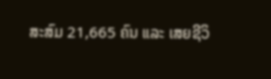ສະສົມ 21,665 ຄົນ ແລະ ເສຍຊີວິ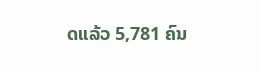ດແລ້ວ 5,781 ຄົນ